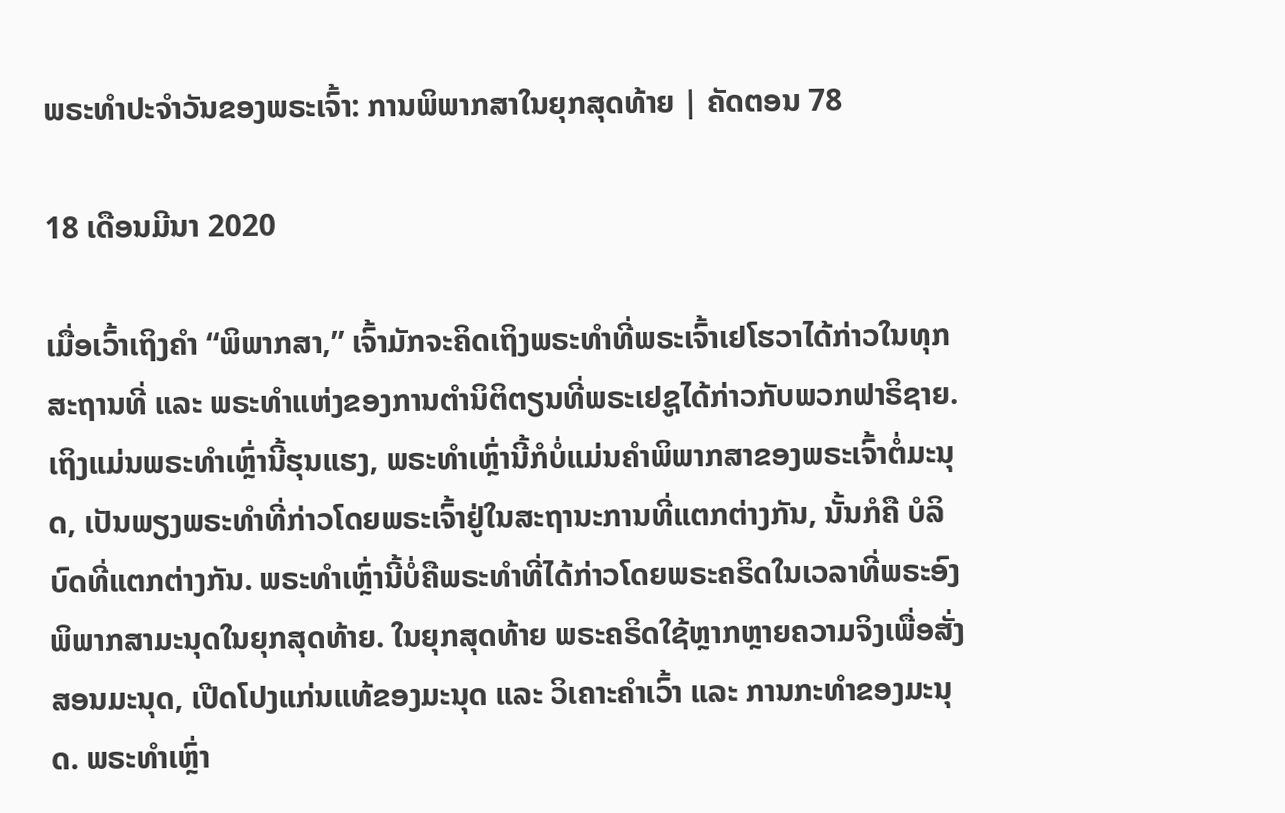ພຣະທຳປະຈຳວັນຂອງພຣະເຈົ້າ: ການພິພາກສາໃນຍຸກສຸດທ້າຍ | ຄັດຕອນ 78

18 ເດືອນມີນາ 2020

ເມື່ອເວົ້າເຖິງຄໍາ “ພິພາກສາ,” ເຈົ້າມັກຈະຄິດເຖິງພຣະທຳທີ່ພຣະເຈົ້າເຢໂຮວາໄດ້ກ່າວໃນທຸກສະຖານທີ່ ແລະ ພຣະທຳແຫ່ງຂອງການຕຳນິຕິຕຽນທີ່ພຣະເຢຊູໄດ້ກ່າວກັບພວກຟາຣິຊາຍ. ເຖິງແມ່ນພຣະທຳເຫຼົ່ານີ້ຮຸນແຮງ, ພຣະທຳເຫຼົ່ານີ້ກໍບໍ່ແມ່ນຄໍາພິພາກສາຂອງພຣະເຈົ້າຕໍ່ມະນຸດ, ເປັນພຽງພຣະທຳທີ່ກ່າວໂດຍພຣະເຈົ້າຢູ່ໃນສະຖານະການທີ່ແຕກຕ່າງກັນ, ນັ້ນກໍຄື ບໍລິບົດທີ່ແຕກຕ່າງກັນ. ພຣະທຳເຫຼົ່ານີ້ບໍ່ຄືພຣະທຳທີ່ໄດ້ກ່າວໂດຍພຣະຄຣິດໃນເວລາທີ່ພຣະອົງພິພາກສາມະນຸດໃນຍຸກສຸດທ້າຍ. ໃນຍຸກສຸດທ້າຍ ພຣະຄຣິດໃຊ້ຫຼາກຫຼາຍຄວາມຈິງເພື່ອສັ່ງສອນມະນຸດ, ເປີດໂປງແກ່ນແທ້ຂອງມະນຸດ ແລະ ວິເຄາະຄໍາເວົ້າ ແລະ ການກະທຳຂອງມະນຸດ. ພຣະທໍາເຫຼົ່າ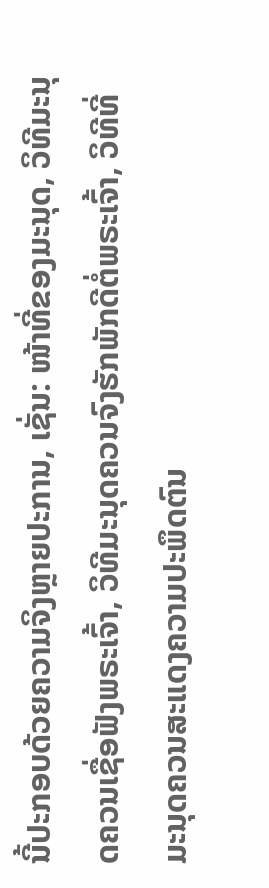ນີ້ປະກອບດ້ວຍຄວາມຈິງຫຼາຍປະການ, ເຊັ່ນ: ໜ້າທີ່ຂອງມະນຸດ, ວິທີມະນຸດຄວນເຊື່ອຟັງພຣະເຈົ້າ, ວິທີມະນຸດຄວນຈົງຮັກພັກດີຕໍ່ພຣະເຈົ້າ, ວິທີທີ່ມະນຸດຄວນສະແດງຄວາມປະພຶດຕົນ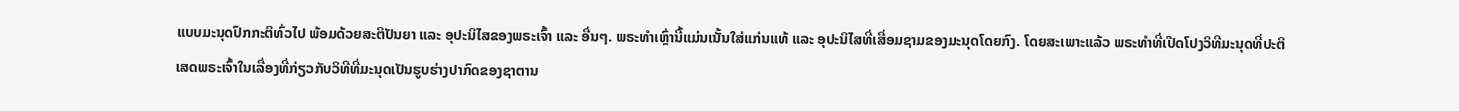ແບບມະນຸດປົກກະຕິທົ່ວໄປ ພ້ອມດ້ວຍສະຕິປັນຍາ ແລະ ອຸປະນິໄສຂອງພຣະເຈົ້າ ແລະ ອື່ນໆ. ພຣະທໍາເຫຼົ່ານີ້ແມ່ນເນັ້ນໃສ່ແກ່ນແທ້ ແລະ ອຸປະນິໄສທີ່ເສື່ອມຊາມຂອງມະນຸດໂດຍກົງ. ໂດຍສະເພາະແລ້ວ ພຣະທຳທີ່ເປີດໂປງວິທີມະນຸດທີ່ປະຕິເສດພຣະເຈົ້າໃນເລື່ອງທີ່ກ່ຽວກັບວິທີທີ່ມະນຸດເປັນຮູບຮ່າງປາກົດຂອງຊາຕານ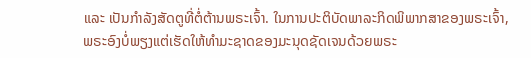ແລະ ເປັນກໍາລັງສັດຕູທີ່ຕໍ່ຕ້ານພຣະເຈົ້າ. ໃນການປະຕິບັດພາລະກິດພິພາກສາຂອງພຣະເຈົ້າ, ພຣະອົງບໍ່ພຽງແຕ່ເຮັດໃຫ້ທໍາມະຊາດຂອງມະນຸດຊັດເຈນດ້ວຍພຣະ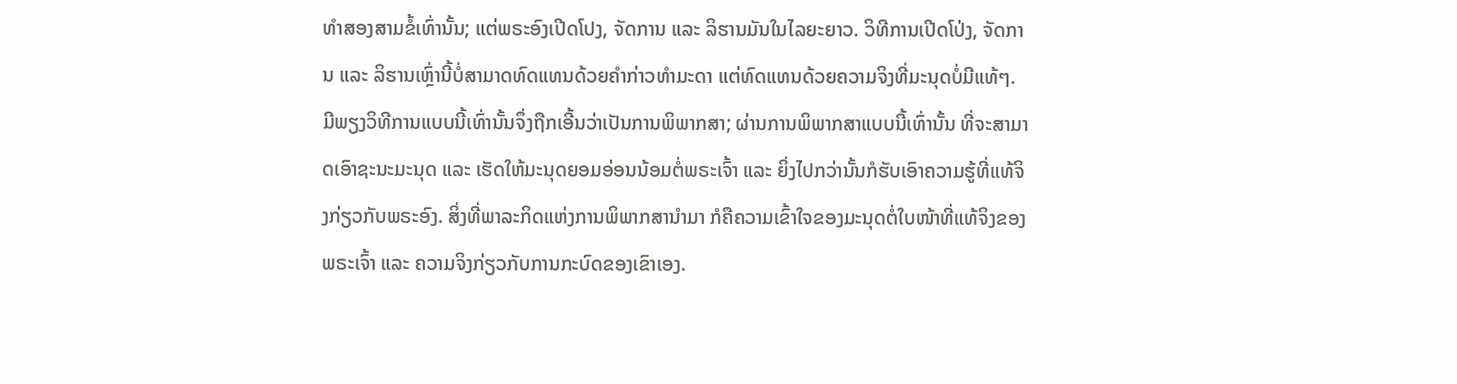ທໍາສອງສາມຂໍ້ເທົ່ານັ້ນ; ແຕ່ພຣະອົງເປີດໂປງ, ຈັດການ ແລະ ລິຮານມັນໃນໄລຍະຍາວ. ວິທີການເປີດໂປ່ງ, ຈັດການ ແລະ ລິຮານເຫຼົ່ານີ້ບໍ່ສາມາດທົດແທນດ້ວຍຄໍາກ່າວທໍາມະດາ ແຕ່ທົດແທນດ້ວຍຄວາມຈິງທີ່ມະນຸດບໍ່ມີແທ້ໆ. ມີພຽງວິທີການແບບນີ້ເທົ່ານັ້ນຈຶ່ງຖືກເອີ້ນວ່າເປັນການພິພາກສາ; ຜ່ານການພິພາກສາແບບນີ້ເທົ່ານັ້ນ ທີ່ຈະສາມາດເອົາຊະນະມະນຸດ ແລະ ເຮັດໃຫ້ມະນຸດຍອມອ່ອນນ້ອມຕໍ່ພຣະເຈົ້າ ແລະ ຍິ່ງໄປກວ່ານັ້ນກໍຮັບເອົາຄວາມຮູ້ທີ່ແທ້ຈິງກ່ຽວກັບພຣະອົງ. ສິ່ງທີ່ພາລະກິດແຫ່ງການພິພາກສານໍາມາ ກໍຄືຄວາມເຂົ້າໃຈຂອງມະນຸດຕໍ່ໃບໜ້າທີ່ແທ້ຈິງຂອງພຣະເຈົ້າ ແລະ ຄວາມຈິງກ່ຽວກັບການກະບົດຂອງເຂົາເອງ.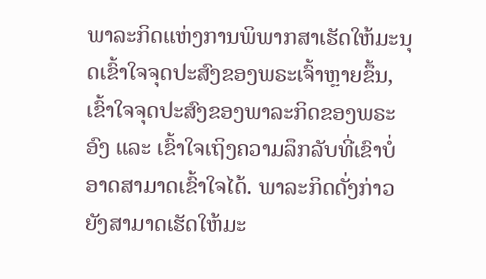ພາລະກິດແຫ່ງການພິພາກສາເຮັດໃຫ້ມະນຸດເຂົ້າໃຈຈຸດປະສົງຂອງພຣະເຈົ້າຫຼາຍຂຶ້ນ, ເຂົ້າໃຈຈຸດປະສົງຂອງພາລະກິດຂອງພຣະອົງ ແລະ ເຂົ້າໃຈເຖິງຄວາມລຶກລັບທີ່ເຂົາບໍ່ອາດສາມາດເຂົ້າໃຈໄດ້. ພາລະກິດດັ່ງກ່າວຍັງສາມາດເຮັດໃຫ້ມະ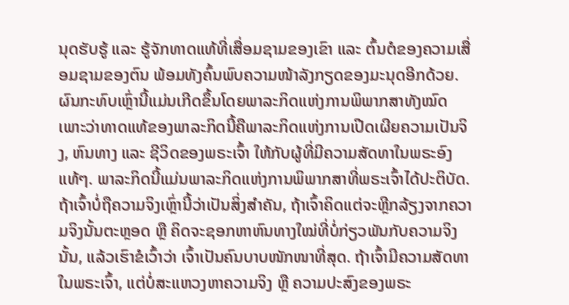ນຸດຮັບຮູ້ ແລະ ຮູ້ຈັກທາດແທ້ທີ່ເສື່ອມຊາມຂອງເຂົາ ແລະ ຕົ້ນຕໍຂອງຄວາມເສື່ອມຊາມຂອງຕົນ ພ້ອມທັງຄົ້ນພົບຄວາມໜ້າລັງກຽດຂອງມະນຸດອີກດ້ວຍ. ຜົນກະທົບເຫຼົ່ານີ້ແມ່ນເກີດຂຶ້ນໂດຍພາລະກິດແຫ່ງການພິພາກສາທັງໝົດ ເພາະວ່າທາດແທ້ຂອງພາລະກິດນີ້ຄືພາລະກິດແຫ່ງການເປີດເຜີຍຄວາມເປັນຈິງ, ຫົນທາງ ແລະ ຊີວິດຂອງພຣະເຈົ້າ ໃຫ້ກັບຜູ້ທີ່ມີຄວາມສັດທາໃນພຣະອົງແທ້ໆ. ພາລະກິດນີ້ແມ່ນພາລະກິດແຫ່ງການພິພາກສາທີ່ພຣະເຈົ້າໄດ້ປະຕິບັດ. ຖ້າເຈົ້າບໍ່ຖືຄວາມຈິງເຫຼົ່ານີ້ວ່າເປັນສິ່ງສໍາຄັນ, ຖ້າເຈົ້າຄິດແຕ່ຈະຫຼີກລ້ຽງຈາກຄວາມຈິງນັ້ນຕະຫຼອດ ຫຼື ຄິດຈະຊອກຫາຫົນທາງໃໝ່ທີ່ບໍ່ກ່ຽວພັນກັບຄວາມຈິງນັ້ນ, ແລ້ວເຮົາຂໍເວົ້າວ່າ ເຈົ້າເປັນຄົນບາບໜັກໜາທີ່ສຸດ. ຖ້າເຈົ້າມີຄວາມສັດທາໃນພຣະເຈົ້າ, ແຕ່ບໍ່ສະແຫວງຫາຄວາມຈິງ ຫຼື ຄວາມປະສົງຂອງພຣະ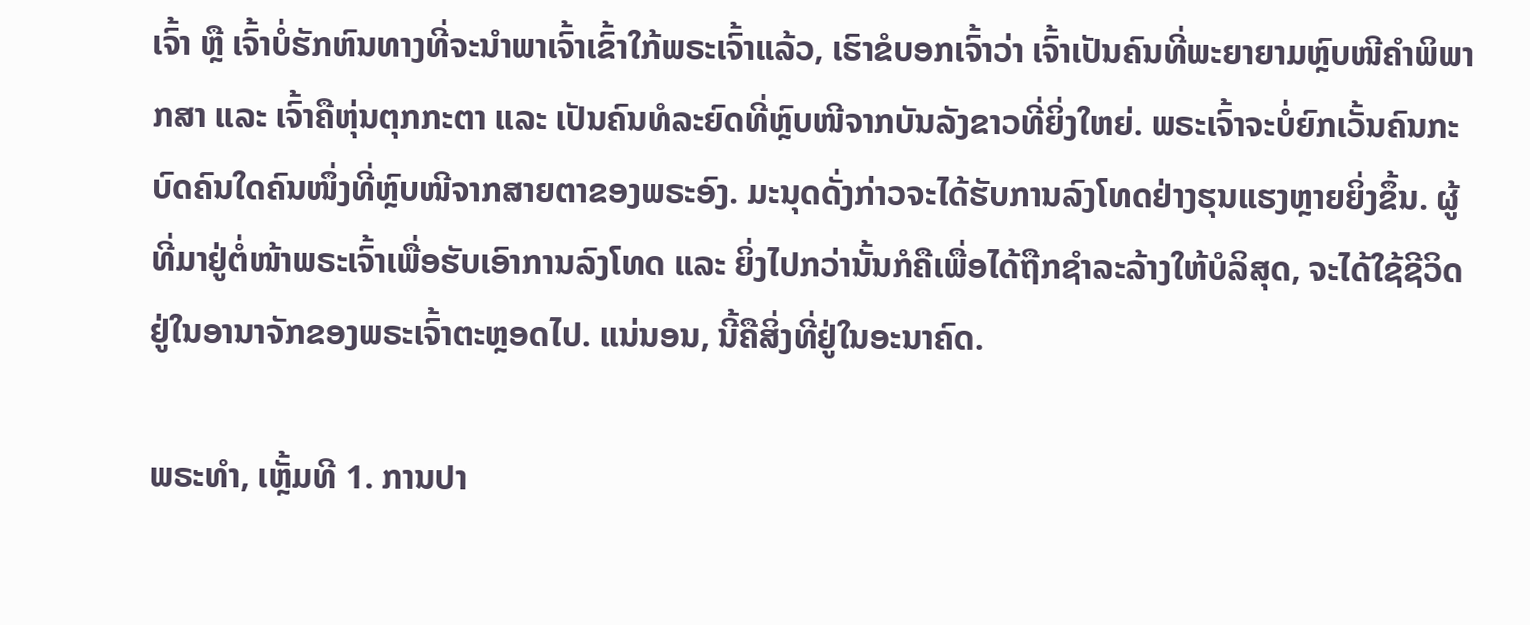ເຈົ້າ ຫຼື ເຈົ້າບໍ່ຮັກຫົນທາງທີ່ຈະນໍາພາເຈົ້າເຂົ້າໃກ້ພຣະເຈົ້າແລ້ວ, ເຮົາຂໍບອກເຈົ້າວ່າ ເຈົ້າເປັນຄົນທີ່ພະຍາຍາມຫຼົບໜີຄໍາພິພາກສາ ແລະ ເຈົ້າຄືຫຸ່ນຕຸກກະຕາ ແລະ ເປັນຄົນທໍລະຍົດທີ່ຫຼົບໜີຈາກບັນລັງຂາວທີ່ຍິ່ງໃຫຍ່. ພຣະເຈົ້າຈະບໍ່ຍົກເວັ້ນຄົນກະບົດຄົນໃດຄົນໜຶ່ງທີ່ຫຼົບໜີຈາກສາຍຕາຂອງພຣະອົງ. ມະນຸດດັ່ງກ່າວຈະໄດ້ຮັບການລົງໂທດຢ່າງຮຸນແຮງຫຼາຍຍິ່ງຂຶ້ນ. ຜູ້ທີ່ມາຢູ່ຕໍ່ໜ້າພຣະເຈົ້າເພື່ອຮັບເອົາການລົງໂທດ ແລະ ຍິ່ງໄປກວ່ານັ້ນກໍຄືເພື່ອໄດ້ຖືກຊໍາລະລ້າງໃຫ້ບໍລິສຸດ, ຈະໄດ້ໃຊ້ຊີວິດຢູ່ໃນອານາຈັກຂອງພຣະເຈົ້າຕະຫຼອດໄປ. ແນ່ນອນ, ນີ້ຄືສິ່ງທີ່ຢູ່ໃນອະນາຄົດ.

ພຣະທຳ, ເຫຼັ້ມທີ 1. ການປາ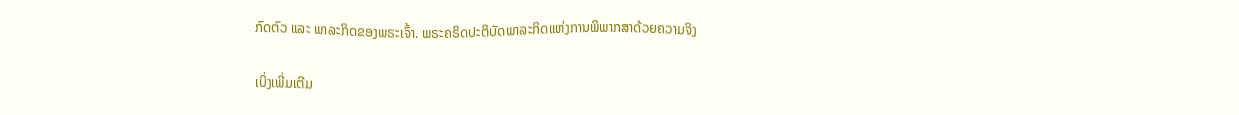ກົດຕົວ ແລະ ພາລະກິດຂອງພຣະເຈົ້າ. ພຣະຄຣິດປະຕິບັດພາລະກິດແຫ່ງການພິພາກສາດ້ວຍຄວາມຈິງ

ເບິ່ງເພີ່ມເຕີມ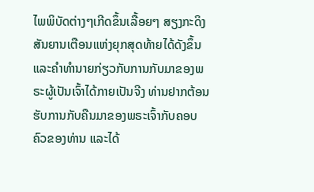ໄພພິບັດຕ່າງໆເກີດຂຶ້ນເລື້ອຍໆ ສຽງກະດິງສັນຍານເຕືອນແຫ່ງຍຸກສຸດທ້າຍໄດ້ດັງຂຶ້ນ ແລະຄໍາທໍານາຍກ່ຽວກັບການກັບມາຂອງພຣະຜູ້ເປັນເຈົ້າໄດ້ກາຍເປັນຈີງ ທ່ານຢາກຕ້ອນຮັບການກັບຄືນມາຂອງພຣະເຈົ້າກັບຄອບຄົວຂອງທ່ານ ແລະໄດ້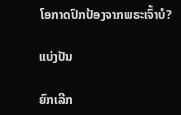ໂອກາດປົກປ້ອງຈາກພຣະເຈົ້າບໍ?

ແບ່ງປັນ

ຍົກເລີກ